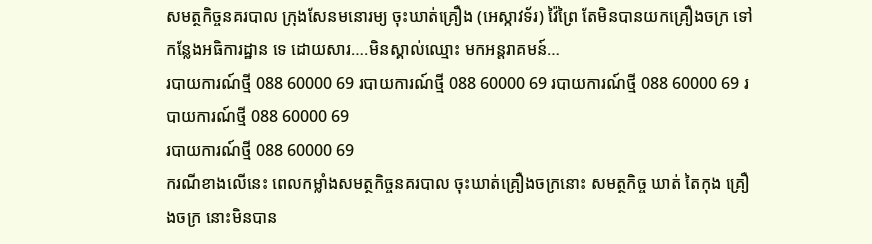សមត្ថកិច្ចនគរបាល ក្រុងសែនមនោរម្យ ចុះឃាត់គ្រឿង (អេស្កាវទ័រ) វ៉ៃព្រៃ តែមិនបានយកគ្រឿងចក្រ ទៅកន្លែងអធិការដ្ឋាន ទេ ដោយសារ….មិនស្គាល់ឈ្មោះ មកអន្តរាគមន៍…
របាយការណ៍ថ្មី 088 60000 69 របាយការណ៍ថ្មី 088 60000 69 របាយការណ៍ថ្មី 088 60000 69 របាយការណ៍ថ្មី 088 60000 69
របាយការណ៍ថ្មី 088 60000 69
ករណីខាងលេីនេះ ពេលកម្លាំងសមត្ថកិច្ចនគរបាល ចុះឃាត់គ្រឿងចក្រនោះ សមត្ថកិច្ច ឃាត់ តៃកុង គ្រឿងចក្រ នោះមិនបាន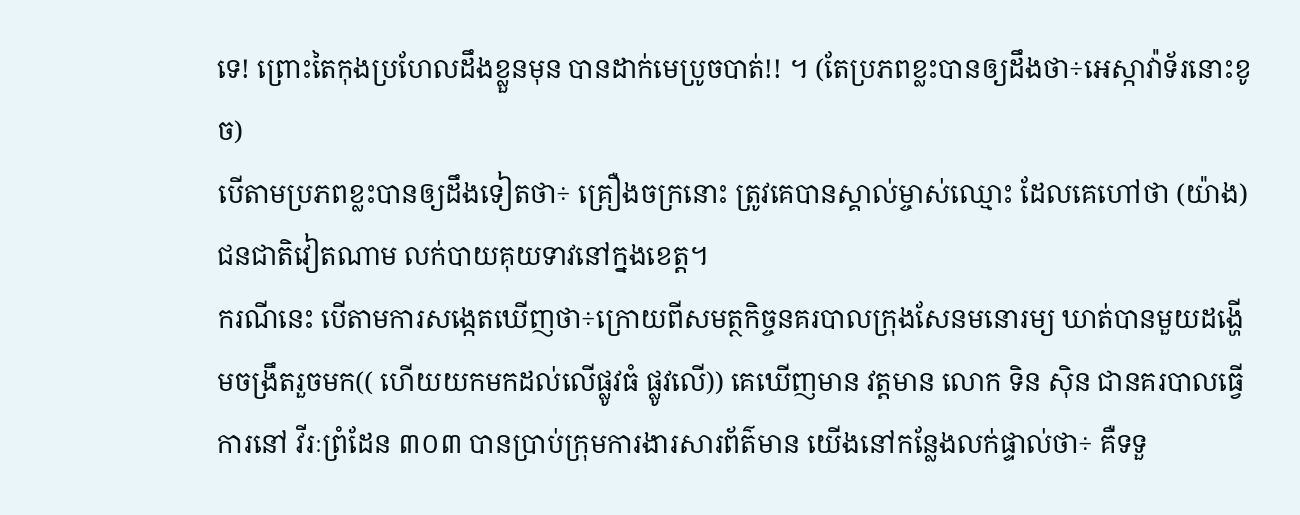ទេ! ព្រោះតៃកុងប្រហែលដឹងខ្លួនមុន បានដាក់មេប្រូចបាត់!! ។ (តែប្រភពខ្លះបានឲ្យដឹងថា÷អេស្កាវ៉ាទ័រនោះខូច)
បើតាមប្រភពខ្លះបានឲ្យដឹងទៀតថា÷ គ្រឿងចក្រនោះ ត្រូវគេបានស្គាល់ម្ចាស់ឈ្មោះ ដែលគេហៅថា (យ៉ាង) ជនជាតិវៀតណាម លក់បាយគុយទាវនៅក្នងខេត្ត។
ករណីនេះ បើតាមការសង្កេតឃើញថា÷ក្រោយពីសមត្ថកិច្ចនគរបាលក្រុងសែនមនោរម្យ ឃាត់បានមួយដង្ហើមចង្រឹតរួចមក(( ហេីយយកមកដល់លើផ្លូវធំ ផ្លូវលេី)) គេឃេីញមាន វត្តមាន លោក ទិន សុិន ជានគរបាលធ្វើការនៅ វីរៈព្រំដែន ៣០៣ បានប្រាប់ក្រុមការងារសារព័ត៌មាន យើងនៅកន្លែងលក់ផ្ទាល់ថា÷ គឺទទួ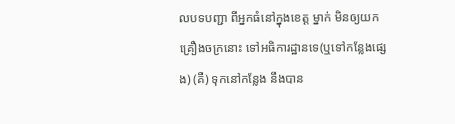លបទបញ្ជា ពីអ្នកធំនៅក្នុងខេត្ត ម្នាក់ មិនឲ្យយកគ្រឿងចក្រនោះ ទៅអធិការដ្ឋានទេ(ឬទៅកន្លែងផ្សេង) (គឺ) ទុកនៅកន្លែង នឹងបាន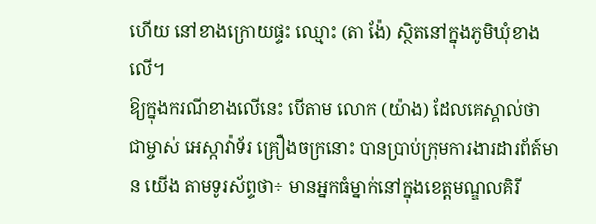ហើយ នៅខាងក្រោយផ្ទះ ឈ្មោះ (តា ង៉ែ) ស្ថិតនៅក្នុងភូមិឃុំខាងលើ។
ឱ្យក្នុងករណីខាងលើនេះ បេីតាម លោក (យ៉ាង) ដែលគេស្គាល់ថា ជាម្ចាស់ អេស្កាវ៉ាទ័រ គ្រឿងចក្រនោះ បានប្រាប់ក្រុមការងារដារព័ត៍មាន យើង តាមទូរស័ព្ទថា÷ មានអ្នកធំម្នាក់នៅក្នុងខេត្តមណ្ឌលគិរី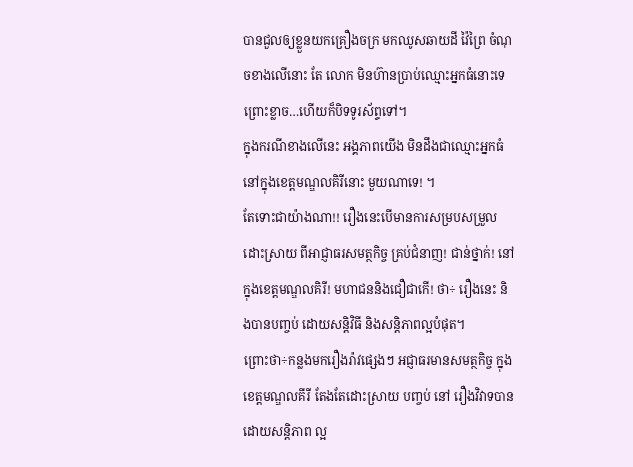បានជួលឲ្យខ្លួនយកគ្រឿងចក្រ មកឈូសឆាយដី វ៉ៃព្រៃ ចំណុចខាងលើនោះ តែ លោក មិនហ៊ានប្រាប់ឈ្មោះអ្នកធំនោះទេព្រោះខ្លាច…ហើយក៏បិទទូរស័ព្ទទៅ។
ក្នុងករណីខាងលើនេះ អង្គភាពយើង មិនដឹងជាឈ្មោះអ្នកធំនៅក្នុងខេត្តមណ្ឌលគិរីនោះ មួយណាទេ! ។
តែទោះជាយ៉ាងណា!! រឿងនេះបើមានការសម្របសម្រួលដោះស្រាយ ពីអាជ្ញាធរសមត្ថកិច្ច គ្រប់ជំនាញ! ជាន់ថ្នាក់! នៅក្នុងខេត្តមណ្ឌលគិរី! មហាជននិងជឿជាកើ! ថា÷ រឿងនេះ និងបានបញ្ចប់ ដោយសន្តិវិធី និងសន្តិភាពល្អបំផុត។
ព្រោះថា÷កន្លងមករឿងរ៉ាវផ្សេងៗ អជ្ញាធរមានសមត្ថកិច្ច ក្នុងខេត្តមណ្ឌលគីរី តែងតែដោះស្រាយ បញ្ចប់ នៅ រឿងវិវាទបានដោយសន្តិភាព ល្អ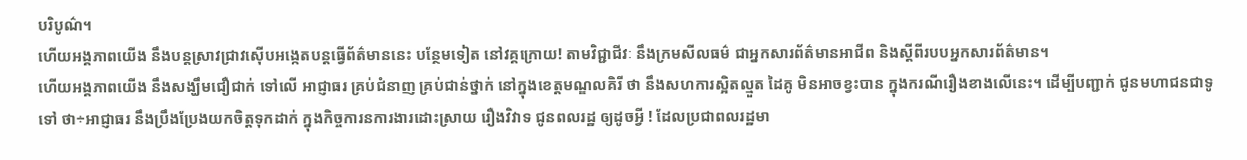បរិបូណ៌។
ហេីយអង្គភាពយើង នឹងបន្តស្រាវជ្រាវស៊ើបអង្កេតបន្តធ្វើព័ត៌មាននេះ បន្ថែមទៀត នៅវគ្គក្រោយ! តាមវិជ្ជាជីវៈ នឹងក្រមសីលធម៌ ជាអ្នកសារព័ត៌មានអាជីព និងស្តីពីរបបអ្នកសារព័ត៌មាន។
ហើយអង្គភាពយើង នឹងសង្ឃឹមជឿជាក់ ទៅលើ អាជ្ញាធរ គ្រប់ជំនាញ គ្រប់ជាន់ថ្នាក់ នៅក្នុងខេត្តមណ្ឌលគិរី ថា នឹងសហការស្អិតល្មួត ដៃគូ មិនអាចខ្វះបាន ក្នុងករណីរឿងខាងលើនេះ។ ដើម្បីបញ្ជាក់ ជូនមហាជនជាទូទៅ ថា÷អាជ្ញាធរ នឹងប្រឹងប្រែងយកចិត្តទុកដាក់ ក្នុងកិច្ចការនការងារដោះស្រាយ រឿងវិវាទ ជូនពលរដ្ឋ ឲ្យដូចអ្វី ! ដែលប្រជាពលរដ្ឋមា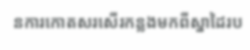នការកោតសរសើរកន្លងមកពីស្នាដៃរប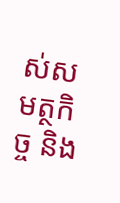ស់សមត្ថកិច្ច និង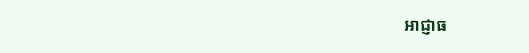អាជ្ញាធ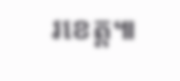រខេត្ត៕